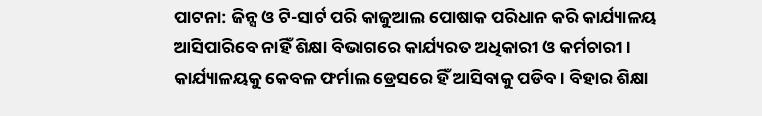ପାଟନା: ଜିନ୍ସ ଓ ଟି-ସାର୍ଟ ପରି କାଜୁଆଲ ପୋଷାକ ପରିଧାନ କରି କାର୍ଯ୍ୟାଳୟ ଆସିପାରିବେ ନାହିଁ ଶିକ୍ଷା ବିଭାଗରେ କାର୍ଯ୍ୟରତ ଅଧିକାରୀ ଓ କର୍ମଚାରୀ । କାର୍ଯ୍ୟାଳୟକୁ କେବଳ ଫର୍ମାଲ ଡ୍ରେସରେ ହିଁ ଆସିବାକୁ ପଡିବ । ବିହାର ଶିକ୍ଷା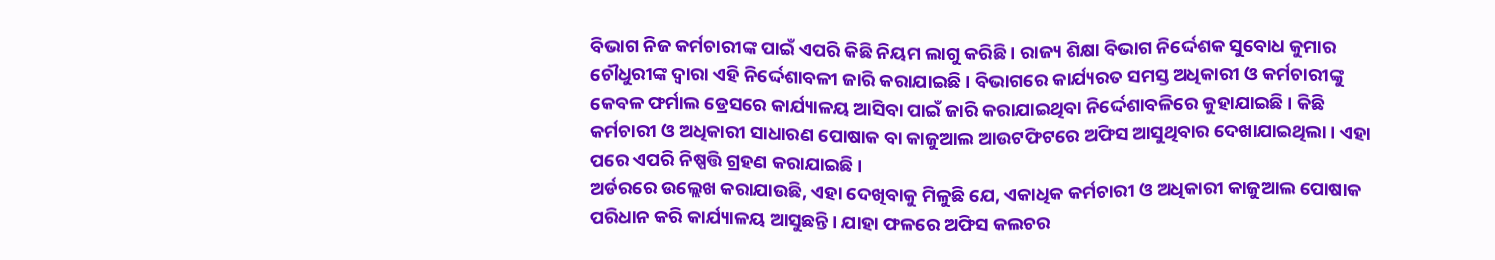ବିଭାଗ ନିଜ କର୍ମଚାରୀଙ୍କ ପାଇଁ ଏପରି କିଛି ନିୟମ ଲାଗୁ କରିଛି । ରାଜ୍ୟ ଶିକ୍ଷା ବିଭାଗ ନିର୍ଦ୍ଦେଶକ ସୁବୋଧ କୁମାର ଚୌଧୁରୀଙ୍କ ଦ୍ବାରା ଏହି ନିର୍ଦ୍ଦେଶାବଳୀ ଜାରି କରାଯାଇଛି । ବିଭାଗରେ କାର୍ଯ୍ୟରତ ସମସ୍ତ ଅଧିକାରୀ ଓ କର୍ମଚାରୀଙ୍କୁ କେବଳ ଫର୍ମାଲ ଡ୍ରେସରେ କାର୍ଯ୍ୟାଳୟ ଆସିବା ପାଇଁ ଜାରି କରାଯାଇଥିବା ନିର୍ଦ୍ଦେଶାବଳିରେ କୁହାଯାଇଛି । କିଛି କର୍ମଚାରୀ ଓ ଅଧିକାରୀ ସାଧାରଣ ପୋଷାକ ବା କାଜୁଆଲ ଆଉଟଫିଟରେ ଅଫିସ ଆସୁଥିବାର ଦେଖାଯାଇଥିଲା । ଏହା ପରେ ଏପରି ନିଷ୍ପତ୍ତି ଗ୍ରହଣ କରାଯାଇଛି ।
ଅର୍ଡରରେ ଉଲ୍ଲେଖ କରାଯାଉଛି, ଏହା ଦେଖିବାକୁ ମିଳୁଛି ଯେ, ଏକାଧିକ କର୍ମଚାରୀ ଓ ଅଧିକାରୀ କାଜୁଆଲ ପୋଷାକ ପରିଧାନ କରି କାର୍ଯ୍ୟାଳୟ ଆସୁଛନ୍ତି । ଯାହା ଫଳରେ ଅଫିସ କଲଚର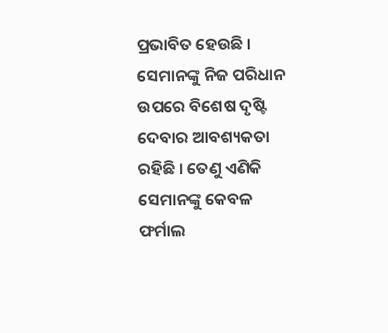ପ୍ରଭାବିତ ହେଉଛି । ସେମାନଙ୍କୁ ନିଜ ପରିଧାନ ଉପରେ ବିଶେଷ ଦୃଷ୍ଟି ଦେବାର ଆବଶ୍ୟକତା ରହିଛି । ତେଣୁ ଏଣିକି ସେମାନଙ୍କୁ କେବଳ ଫର୍ମାଲ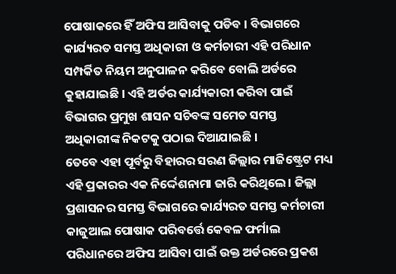ପୋଷାକରେ ହିଁ ଅଫିସ ଆସିବାକୁ ପଡିବ । ବିଭାଗରେ କାର୍ଯ୍ୟରତ ସମସ୍ତ ଅଧିକାରୀ ଓ କର୍ମଚାରୀ ଏହି ପରିଧାନ ସମ୍ପର୍କିତ ନିୟମ ଅନୁପାଳନ କରିବେ ବୋଲି ଅର୍ଡରେ କୁହାଯାଇଛି । ଏହି ଅର୍ଡର କାର୍ଯ୍ୟକାରୀ କରିବା ପାଇଁ ବିଭାଗର ପ୍ରମୁଖ ଶାସନ ସଚିବଙ୍କ ସମେତ ସମସ୍ତ ଅଧିକାରୀଙ୍କ ନିକଟକୁ ପଠାଇ ଦିଆଯାଇଛି ।
ତେବେ ଏହା ପୂର୍ବରୁ ବିହାରର ସରଣ ଜିଲ୍ଲାର ମାଜିଷ୍ଟ୍ରେଟ ମଧ୍ୟ ଏହି ପ୍ରକାରର ଏକ ନିର୍ଦ୍ଦେଶନାମା ଜାରି କରିଥିଲେ । ଜିଲ୍ଲା ପ୍ରଶାସନର ସମସ୍ତ ବିଭାଗରେ କାର୍ଯ୍ୟରତ ସମସ୍ତ କର୍ମଚାରୀ କାଜୁଆଲ ପୋଷାକ ପରିବର୍ତ୍ତେ କେବଳ ଫର୍ମାଲ ପରିଧାନରେ ଅଫିସ ଆସିବା ପାଇଁ ଉକ୍ତ ଅର୍ଡରରେ ପ୍ରକଶ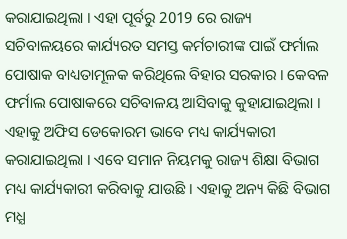କରାଯାଇଥିଲା । ଏହା ପୂର୍ବରୁ 2019 ରେ ରାଜ୍ୟ ସଚିବାଳୟରେ କାର୍ଯ୍ୟରତ ସମସ୍ତ କର୍ମଚାରୀଙ୍କ ପାଇଁ ଫର୍ମାଲ ପୋଷାକ ବାଧ୍ୟତାମୂଳକ କରିଥିଲେ ବିହାର ସରକାର । କେବଳ ଫର୍ମାଲ ପୋଷାକରେ ସଚିବାଳୟ ଆସିବାକୁ କୁହାଯାଇଥିଲା । ଏହାକୁ ଅଫିସ ଡେକୋରମ ଭାବେ ମଧ୍ୟ କାର୍ଯ୍ୟକାରୀ କରାଯାଇଥିଲା । ଏବେ ସମାନ ନିୟମକୁ ରାଜ୍ୟ ଶିକ୍ଷା ବିଭାଗ ମଧ୍ୟ କାର୍ଯ୍ୟକାରୀ କରିବାକୁ ଯାଉଛି । ଏହାକୁ ଅନ୍ୟ କିଛି ବିଭାଗ ମଧ୍ଯ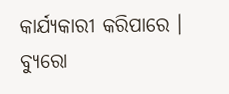କାର୍ଯ୍ୟକାରୀ କରିପାରେ ।
ବ୍ୟୁରୋ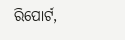ରିପୋର୍ଟ,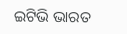ଇଟିଭି ଭାରତ